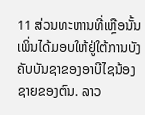11 ສ່ວນທະຫານທີ່ເຫຼືອນັ້ນ ເພິ່ນໄດ້ມອບໃຫ້ຢູ່ໃຕ້ການບັງຄັບບັນຊາຂອງອາບີໄຊນ້ອງຊາຍຂອງຕົນ. ລາວ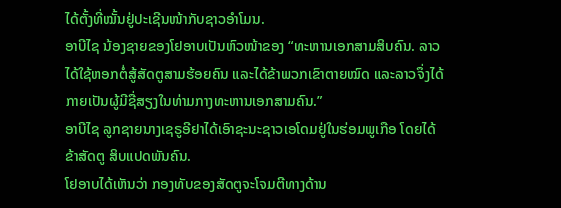ໄດ້ຕັ້ງທີ່ໝັ້ນຢູ່ປະເຊີນໜ້າກັບຊາວອຳໂມນ.
ອາບີໄຊ ນ້ອງຊາຍຂອງໂຢອາບເປັນຫົວໜ້າຂອງ “ທະຫານເອກສາມສິບຄົນ. ລາວໄດ້ໃຊ້ຫອກຕໍ່ສູ້ສັດຕູສາມຮ້ອຍຄົນ ແລະໄດ້ຂ້າພວກເຂົາຕາຍໝົດ ແລະລາວຈຶ່ງໄດ້ກາຍເປັນຜູ້ມີຊື່ສຽງໃນທ່າມກາງທະຫານເອກສາມຄົນ.”
ອາບີໄຊ ລູກຊາຍນາງເຊຣູອີຢາໄດ້ເອົາຊະນະຊາວເອໂດມຢູ່ໃນຮ່ອມພູເກືອ ໂດຍໄດ້ຂ້າສັດຕູ ສິບແປດພັນຄົນ.
ໂຢອາບໄດ້ເຫັນວ່າ ກອງທັບຂອງສັດຕູຈະໂຈມຕີທາງດ້ານ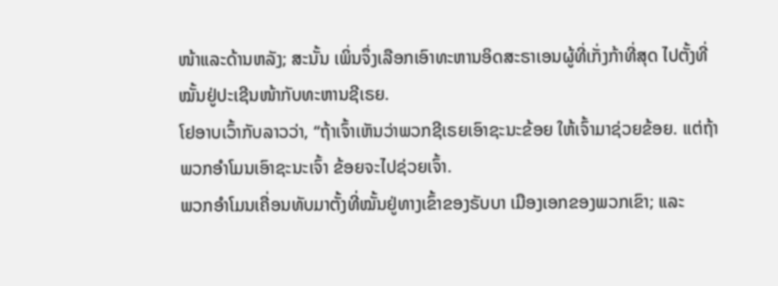ໜ້າແລະດ້ານຫລັງ; ສະນັ້ນ ເພິ່ນຈຶ່ງເລືອກເອົາທະຫານອິດສະຣາເອນຜູ້ທີ່ເກັ່ງກ້າທີ່ສຸດ ໄປຕັ້ງທີ່ໝັ້ນຢູ່ປະເຊີນໜ້າກັບທະຫານຊີເຣຍ.
ໂຢອາບເວົ້າກັບລາວວ່າ, “ຖ້າເຈົ້າເຫັນວ່າພວກຊີເຣຍເອົາຊະນະຂ້ອຍ ໃຫ້ເຈົ້າມາຊ່ວຍຂ້ອຍ. ແຕ່ຖ້າພວກອຳໂມນເອົາຊະນະເຈົ້າ ຂ້ອຍຈະໄປຊ່ວຍເຈົ້າ.
ພວກອຳໂມນເຄື່ອນທັບມາຕັ້ງທີ່ໝັ້ນຢູ່ທາງເຂົ້າຂອງຣັບບາ ເມືອງເອກຂອງພວກເຂົາ; ແລະ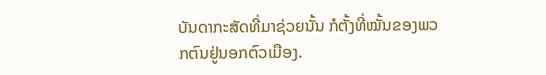ບັນດາກະສັດທີ່ມາຊ່ວຍນັ້ນ ກໍຕັ້ງທີ່ໝັ້ນຂອງພວກຕົນຢູ່ນອກຕົວເມືອງ.